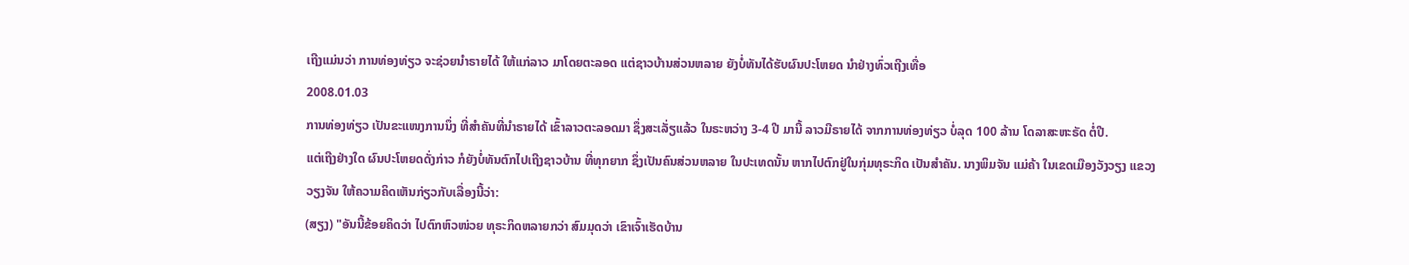ເຖີງແມ່ນວ່າ ການທ່ອງທ່ຽວ ຈະຊ່ວຍນໍາຣາຍໄດ້ ໃຫ້ແກ່ລາວ ມາໂດຍຕະລອດ ແຕ່ຊາວບ້ານສ່ວນຫລາຍ ຍັງບໍ່ທັນໄດ້ຮັບຜົນປະໂຫຍດ ນໍາຢ່າງທົ່ວເຖີງເທື່ອ
2008.01.03
ການທ່ອງທ່ຽວ ເປັນຂະແໜງການນຶ່ງ ທີ່ສໍາຄັນທີ່ນໍາຣາຍໄດ້ ເຂົ້າລາວຕະລອດມາ ຊຶ່ງສະເລັ່ຽແລ້ວ ໃນຣະຫວ່າງ 3-4 ປີ ມານີ້ ລາວມີຣາຍໄດ້ ຈາກການທ່ອງທ່ຽວ ບໍ່ລຸດ 100 ລ້ານ ໂດລາສະຫະຣັດ ຕໍ່ປີ.
ແຕ່ເຖີງຢ່າງໃດ ຜົນປະໂຫຍດດັ່ງກ່າວ ກໍຍັງບໍ່ທັນຕົກໄປເຖີງຊາວບ້ານ ທີ່ທຸກຍາກ ຊຶ່ງເປັນຄົນສ່ວນຫລາຍ ໃນປະເທດນັ້ນ ຫາກໄປຕົກຢູ່ໃນກຸ່ມທຸຣະກິດ ເປັນສໍາຄັນ. ນາງພິມຈັນ ແມ່ຄ້າ ໃນເຂດເມືອງວັງວຽງ ແຂວງວຽງຈັນ ໃຫ້ຄວາມຄິດເຫັນກ່ຽວກັບເລື່ອງນີ້ວ່າ:
(ສຽງ) "ອັນນີ້ຂ້ອຍຄິດວ່າ ໄປຕົກຫົວໜ່ວຍ ທຸຣະກິດຫລາຍກວ່າ ສົມມຸດວ່າ ເຂົາເຈົ້າເຮັດບ້ານ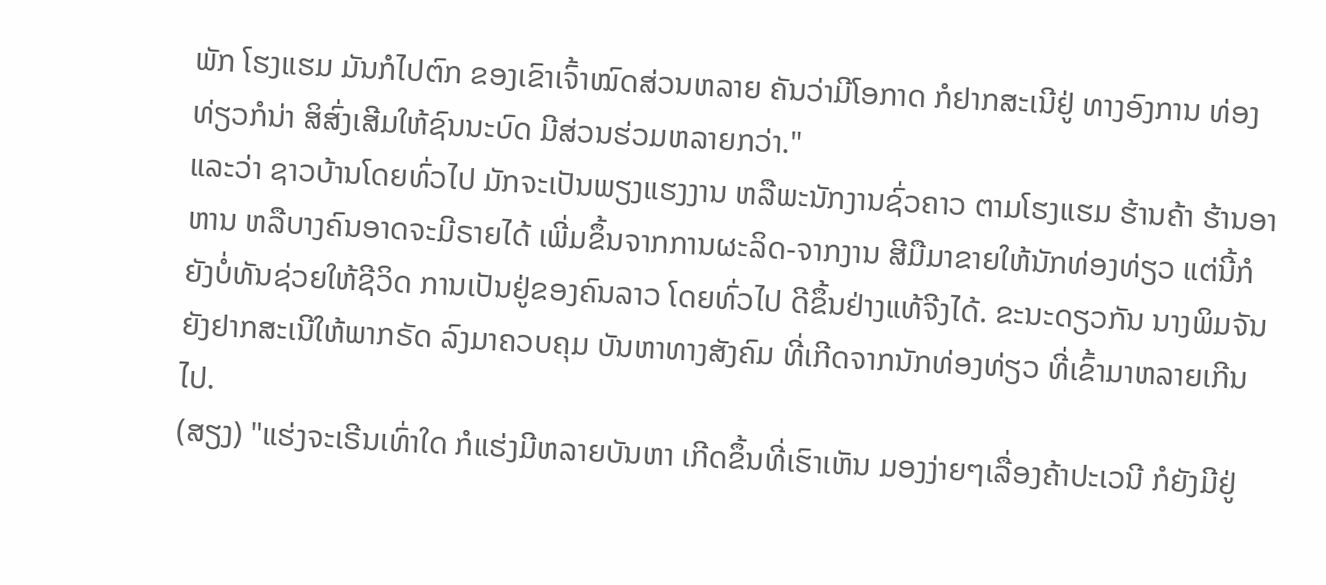ພັກ ໂຮງແຮມ ມັນກໍໄປຕົກ ຂອງເຂົາເຈົ້າໝົດສ່ວນຫລາຍ ຄັນວ່າມີໂອກາດ ກໍຢາກສະເນີຢູ່ ທາງອົງການ ທ່ອງທ່ຽວກໍນ່າ ສິສົ່ງເສີມໃຫ້ຊົນນະບົດ ມີສ່ວນຮ່ວມຫລາຍກວ່າ."
ແລະວ່າ ຊາວບ້ານໂດຍທົ່ວໄປ ມັກຈະເປັນພຽງແຮງງານ ຫລືພະນັກງານຊົ່ວຄາວ ຕາມໂຮງແຮມ ຮ້ານຄ້າ ຮ້ານອາຫານ ຫລືບາງຄົນອາດຈະມີຣາຍໄດ້ ເພີ່ມຂຶ້ນຈາກການຜະລິດ-ຈາກງານ ສີມືມາຂາຍໃຫ້ນັກທ່ອງທ່ຽວ ແຕ່ນີ້ກໍຍັງບໍ່ທັນຊ່ວຍໃຫ້ຊີວິດ ການເປັນຢູ່ຂອງຄົນລາວ ໂດຍທົ່ວໄປ ດີຂຶ້ນຢ່າງແທ້ຈີງໄດ້. ຂະນະດຽວກັນ ນາງພິມຈັນ ຍັງຢາກສະເນີໃຫ້ພາກຣັດ ລົງມາຄວບຄຸມ ບັນຫາທາງສັງຄົມ ທີ່ເກີດຈາກນັກທ່ອງທ່ຽວ ທີ່ເຂົ້າມາຫລາຍເກີນໄປ.
(ສຽງ) "ແຮ່ງຈະເຣີນເທົ່າໃດ ກໍແຮ່ງມີຫລາຍບັນຫາ ເກີດຂຶ້ນທີ່ເຮົາເຫັນ ມອງງ່າຍໆເລື່ອງຄ້າປະເວນີ ກໍຍັງມີຢູ່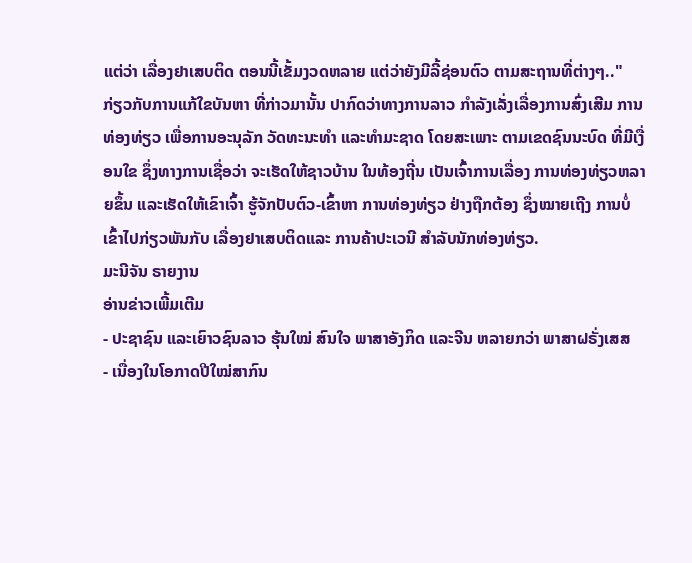ແຕ່ວ່າ ເລື່ອງຢາເສບຕິດ ຕອນນີ້ເຂັ້ມງວດຫລາຍ ແຕ່ວ່າຍັງມີລີ້ຊ່ອນຕົວ ຕາມສະຖານທີ່ຕ່າງໆ.."
ກ່ຽວກັບການແກ້ໃຂບັນຫາ ທີ່ກ່າວມານັ້ນ ປາກົດວ່າທາງການລາວ ກໍາລັງເລັ່ງເລື່ອງການສົ່ງເສີມ ການທ່ອງທ່ຽວ ເພື່ອການອະນຸລັກ ວັດທະນະທໍາ ແລະທໍາມະຊາດ ໂດຍສະເພາະ ຕາມເຂດຊົນນະບົດ ທີ່ມີເງື່ອນໃຂ ຊຶ່ງທາງການເຊື່ອວ່າ ຈະເຮັດໃຫ້ຊາວບ້ານ ໃນທ້ອງຖີ່ນ ເປັນເຈົ້າການເລື່ອງ ການທ່ອງທ່ຽວຫລາຍຂຶ້ນ ແລະເຮັດໃຫ້ເຂົາເຈົ້າ ຮູ້ຈັກປັບຕົວ-ເຂົ້າຫາ ການທ່ອງທ່ຽວ ຢ່າງຖືກຕ້ອງ ຊຶ່ງໝາຍເຖີງ ການບໍ່ເຂົ້າໄປກ່ຽວພັນກັບ ເລື່ອງຢາເສບຕິດແລະ ການຄ້າປະເວນີ ສໍາລັບນັກທ່ອງທ່ຽວ.
ມະນີຈັນ ຣາຍງານ
ອ່ານຂ່າວເພີ້ມເຕີມ
- ປະຊາຊົນ ແລະເຍົາວຊົນລາວ ຮຸ້ນໃໝ່ ສົນໃຈ ພາສາອັງກິດ ແລະຈີນ ຫລາຍກວ່າ ພາສາຝຣັ່ງເສສ
- ເນື່ອງໃນໂອກາດປີໃໝ່ສາກົນ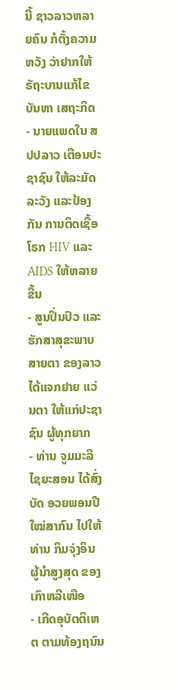ນີ້ ຊາວລາວຫລາຍຄົນ ກໍຕັ້ງຄວາມຫວັງ ວ່າຢາກໃຫ້ ຣັຖະບານແກ້ໄຂ ບັນຫາ ເສຖະກິດ
- ນາຍແພດໃນ ສປປລາວ ເຕືອນປະຊາຊົນ ໃຫ້ລະມັດລະວັງ ແລະປ້ອງກັນ ການຕິດເຊື້ອໂຣກ HIV ແລະ AIDS ໃຫ້ຫລາຍຂື້ນ
- ສູນປິ່ນປົວ ແລະຮັກສາສຸຂະພາບ ສາຍຕາ ຂອງລາວໄດ້ແຈກຢາຍ ແວ່ນຕາ ໃຫ້ແກ່ປະຊາຊົນ ຜູ້ທຸກຍາກ
- ທ່ານ ຈູມມະລີ ໄຊຍະສອນ ໄດ້ສົ່ງບັດ ອວຍພອນປີໃໝ່ສາກົນ ໄປໃຫ້ທ່ານ ກິມຈຸ່ງອິນ ຜູ້ນຳສູງສຸດ ຂອງເກົາຫລີເໜືອ
- ເກີດອຸບັຕຕິເຫຕ ຕາມທ້ອງຖນົນ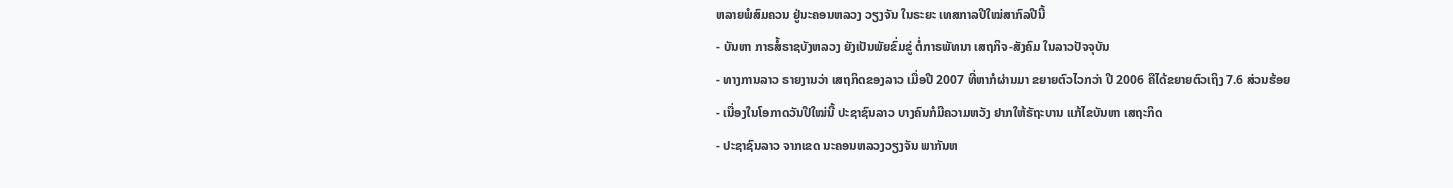ຫລາຍພໍສົມຄວນ ຢູ່ນະຄອນຫລວງ ວຽງຈັນ ໃນຣະຍະ ເທສກາລປີໃໝ່ສາກົລປີນີ້
- ບັນຫາ ກາຣສໍ້ຣາຊບັງຫລວງ ຍັງເປັນພັຍຂົ່ມຂູ່ ຕໍ່ກາຣພັທນາ ເສຖກິຈ-ສັງຄົມ ໃນລາວປັຈຈຸບັນ
- ທາງການລາວ ຣາຍງານວ່າ ເສຖກິດຂອງລາວ ເມື່ອປີ 2007 ທີ່ຫາກໍຜ່ານມາ ຂຍາຍຕົວໄວກວ່າ ປີ 2006 ຄືໄດ້ຂຍາຍຕົວເຖິງ 7.6 ສ່ວນຮ້ອຍ
- ເນື່ອງໃນໂອກາດວັນປີໃໝ່ນີ້ ປະຊາຊົນລາວ ບາງຄົນກໍມີຄວາມຫວັງ ຢາກໃຫ້ຣັຖະບານ ແກ້ໄຂບັນຫາ ເສຖະກິດ
- ປະຊາຊົນລາວ ຈາກເຂດ ນະຄອນຫລວງວຽງຈັນ ພາກັນຫ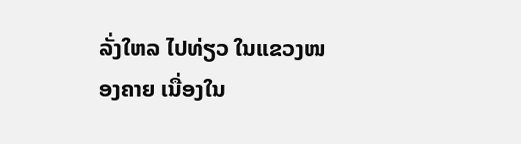ລັ່ງໃຫລ ໄປທ່ຽວ ໃນແຂວງໜອງຄາຍ ເນື່ອງໃນ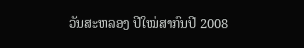ວັນສະຫລອງ ປີໃໝ່ສາກົນປີ 2008